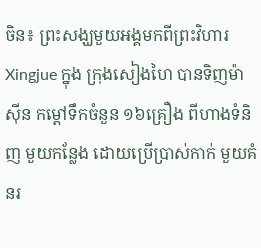ចិន៖ ព្រះសង្ឃមួយអង្គមកពីព្រះវិហារ  Xingjue ក្នុង ក្រុងសៀងហៃ បានទិញម៉ាស៊ីន កម្ដៅទឹកចំនួន ១៦គ្រឿង ពីហាងទំនិញ មួយកន្លែង ដោយប្រើប្រាស់កាក់ មួយគំនរ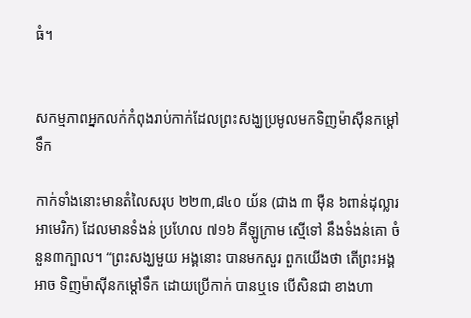ធំ។


សកម្មភាពអ្នកលក់កំពុងរាប់កាក់ដែលព្រះសង្ឃប្រមូលមកទិញម៉ាស៊ីនកម្ដៅទឹក

កាក់ទាំងនោះមានតំលៃសរុប ២២៣,៨៤០ យ័ន (ជាង ៣ ម៉ឺន ៦ពាន់ដុល្លារអាមេរិក) ដែលមានទំងន់ ប្រហែល ៧១៦ គីឡូក្រាម ស្មើទៅ នឹងទំងន់គោ ចំនួន៣ក្បាល។ “ព្រះសង្ឃមួយ អង្គនោះ បានមកសួរ ពួកយើងថា តើព្រះអង្គអាច ទិញម៉ាស៊ីនកម្ដៅទឹក ដោយប្រើកាក់ បានឬទេ បើសិនជា ខាងហា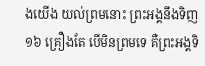ងយើង យល់ព្រមនោះ ព្រះអង្គនឹងទិញ ១៦ គ្រឿងតែ បើមិនព្រមទេ គឺព្រះអង្គទិ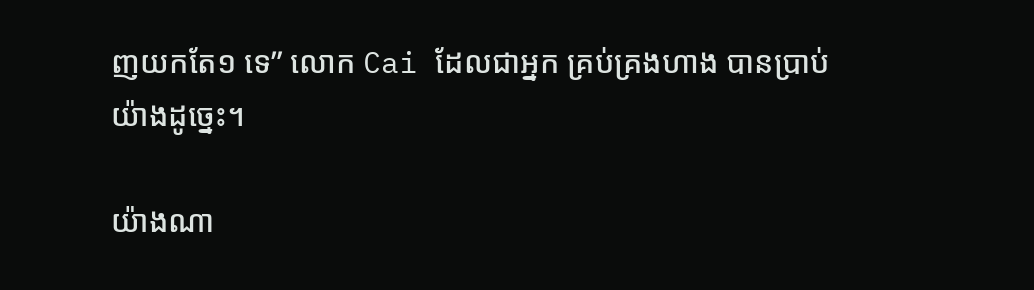ញយកតែ១ ទេ” លោក Cai ដែលជាអ្នក គ្រប់គ្រងហាង បានប្រាប់យ៉ាងដូច្នេះ។

យ៉ាងណា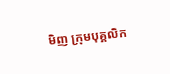មិញ ក្រុមបុគ្គលិក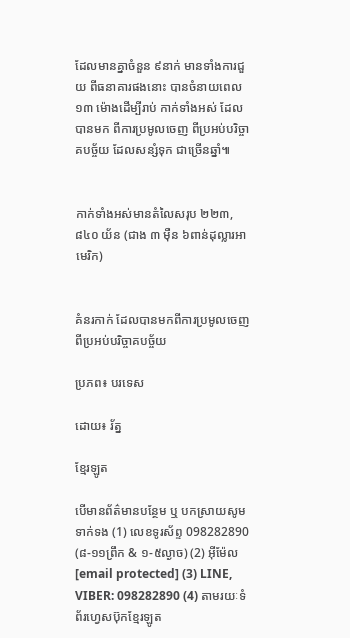ដែលមានគ្នាចំនួន ៩នាក់ មានទាំងការជួយ ពីធនាគារផងនោះ បានចំនាយពេល ១៣ ម៉ោងដើម្បីរាប់ កាក់ទាំងអស់ ដែលបានមក ពីការប្រមូលចេញ ពីប្រអប់បរិច្ចាគបច្ច័យ ដែលសន្សំទុក ជាច្រើនឆ្នាំ៕


កាក់ទាំងអស់មានតំលៃសរុប ២២៣,៨៤០ យ័ន (ជាង ៣ ម៉ឺន ៦ពាន់ដុល្លារអាមេរិក)


គំនរកាក់ ដែលបានមកពីការប្រមូលចេញ ពីប្រអប់បរិច្ចាគបច្ច័យ

ប្រភព៖ បរទេស

ដោយ៖ រ័ត្ន

ខ្មែរឡូត

បើមានព័ត៌មានបន្ថែម ឬ បកស្រាយសូមទាក់ទង (1) លេខទូរស័ព្ទ 098282890 (៨-១១ព្រឹក & ១-៥ល្ងាច) (2) អ៊ីម៉ែល [email protected] (3) LINE, VIBER: 098282890 (4) តាមរយៈទំព័រហ្វេសប៊ុកខ្មែរឡូត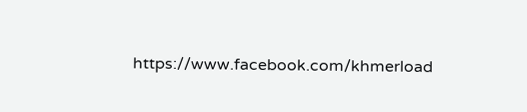https://www.facebook.com/khmerload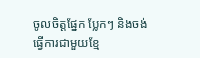ចូលចិត្តផ្នែក ប្លែកៗ និងចង់ធ្វើការជាមួយខ្មែ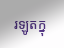រឡូតក្នុ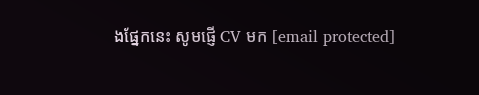ងផ្នែកនេះ សូមផ្ញើ CV មក [email protected]